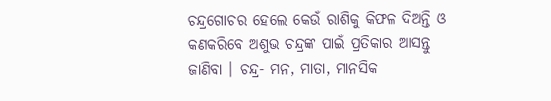ଚନ୍ଦ୍ରଗୋଚର ହେଲେ କେଉଁ ରାଶିକୁ କିଫଳ ଦିଅନ୍ତି ଓ କଣକରିବେ ଅଶୁଭ ଚନ୍ଦ୍ରଙ୍କ ପାଇଁ ପ୍ରତିକାର ଆସନ୍ତୁ ଜାଣିବା । ଚନ୍ଦ୍ର- ମନ, ମାତା, ମାନସିକ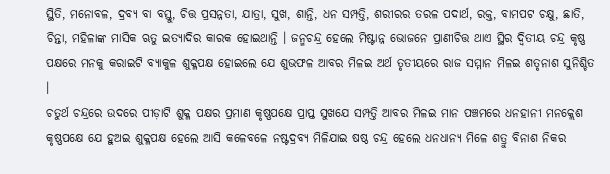ସ୍ଥିତି, ମନୋବଳ, ଦ୍ରବ୍ୟ ବା ବସ୍ତୁ, ଚିତ୍ତ ପ୍ରସନ୍ନତା, ଯାତ୍ରା, ସୁଖ, ଶାନ୍ତି, ଧନ ସମ୍ପତ୍ତି, ଶରୀରର ତରଳ ପଦାର୍ଥ, ରକ୍ତ, ବାମପଟ ଚକ୍ଷୁ, ଛାତି, ଚିନ୍ତା, ମହିଳାଙ୍କ ମାସିକ ଋତୁ ଇତ୍ୟାଦିର କାରକ ହୋଇଥାନ୍ତି । ଜନ୍ମଚନ୍ଦ୍ର ହେଲେ ମିଷ୍ଟାନ୍ନ ଭୋଜନେ ପ୍ରାଣୀଚିତ୍ତ ଥାଏ ସ୍ଥିର ଦ୍ୱିତୀୟ ଚନ୍ଦ୍ର କୃଷ୍ଣ ପକ୍ଷରେ ମନକୁ କରାଇଟି ବ୍ୟାକୁଳ ଶୁକ୍ଳପକ୍ଷ ହୋଇଲେ ଯେ ଶୁଭଫଳ ଆବର ମିଳଇ ଅର୍ଥ ତୃତୀୟରେ ରାଜ ସମ୍ମାନ ମିଳଇ ଶତୃନାଶ ସୁନିଶ୍ଚିତ ।
ଚତୁର୍ଥ ଚନ୍ଦ୍ରରେ ଉଦରେ ପୀଡ଼ାଟି ଶୁକ୍ଳ ପକ୍ଷର ପ୍ରମାଣ କୃଷ୍ଣପକ୍ଷେ ପ୍ରାପ୍ତ ସୁଖଯେ ସମ୍ପତ୍ତି ଆବର ମିଳଇ ମାନ ପଞ୍ଚମରେ ଧନହାନୀ ମନକ୍ଲେଶ କୃଷ୍ଣପକ୍ଷେ ଯେ ହୁଅଇ ଶୁକ୍ଳପକ୍ଷ ହେଲେ ଆସି କଳେବଳେ ନଷ୍ଟଦ୍ରବ୍ୟ ମିଳିଯାଇ ଷଷ୍ଠ ଚନ୍ଦ୍ର ହେଲେ ଧନଧାନ୍ୟ ମିଳେ ଶତ୍ରୁ ବିନାଶ ନିକର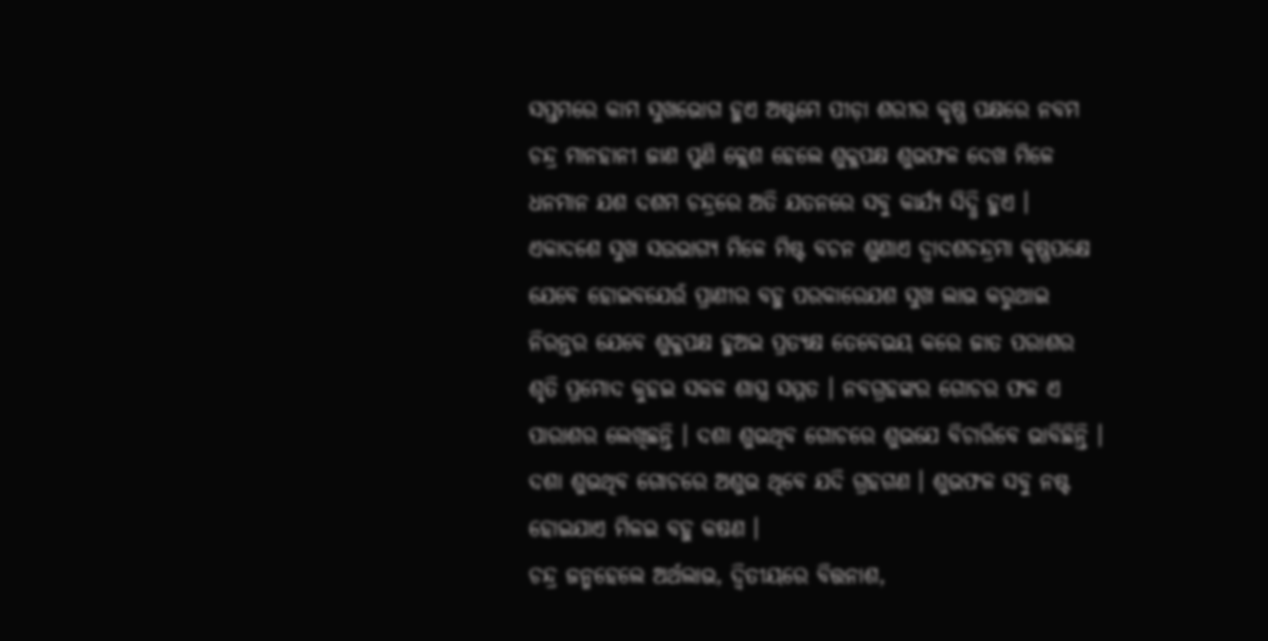ସପ୍ତମରେ କାମ ସୁଖଭୋଗ ହୁଏ ଅଷ୍ଟମେ ପୀଡ଼ା ଶରୀର କୃଷ୍ଣ ପକ୍ଷରେ ନବମ ଚନ୍ଦ୍ର ମାନହାନୀ ଜାଣ ପୁଣି କ୍ଲେଶ ହେଲେ ଶୁକ୍ଳପକ୍ଷ ଶୁଭଫଳ ଦେଖ ମିଳେ ଧନମାନ ଯଶ ଦଶମ ଚନ୍ଦ୍ରରେ ଅତି ଯତନରେ ସବୁ କାର୍ଯ୍ୟ ସିଦ୍ଧି ହୁଏ ।
ଏକାଦଶେ ସୁଖ ସଉଭାଗ୍ୟ ମିଳେ ମିଷ୍ଟ ବଚନ ଶୁଣାଏ ଦ୍ୱାଦଶଚନ୍ଦ୍ରମା କୃଷ୍ଣପକ୍ଷେ ଯେବେ ହୋଇବଯେଉଁ ପ୍ରାଣୀର ବହୁ ପରକାରେଯଶ ସୁଖ ଲାଭ କରୁଥାଇ ନିରନ୍ତର ଯେବେ ଶୁକ୍ଳପକ୍ଷ ହୁଅଇ ପ୍ରତ୍ୟକ୍ଷ ତେବେଭୟ କରେ ଜାତ ପରାଶର ଶୃତି ପ୍ରମୋଦ କୁହଇ ସକଳ ଶାସ୍ତ୍ର ସମ୍ମତ । ନବଗ୍ରହଙ୍କର ଗୋଚର ଫଳ ଏ ପାରାଶର ଲେଖିଛନ୍ତି । ଦଶା ଶୁଭଥିବ ଗୋଚରେ ଶୁଭଯେ ବିଚାରିବେ ଭାବିଛିନ୍ତି । ଦଶା ଶୁଭଥିବ ଗୋଚରେ ଅଶୁଭ ଥିବେ ଯଦି ଗ୍ରହଗଣ । ଶୁଭଫଳ ସବୁ ନଷ୍ଟ ହୋଇଯାଏ ମିଳଇ ବହୁ କଷଣ ।
ଚନ୍ଦ୍ର ଜନ୍ମହେଲେ ଅର୍ଥଲାଭ, ଦ୍ୱିତୀୟରେ ବିତ୍ତନାଶ,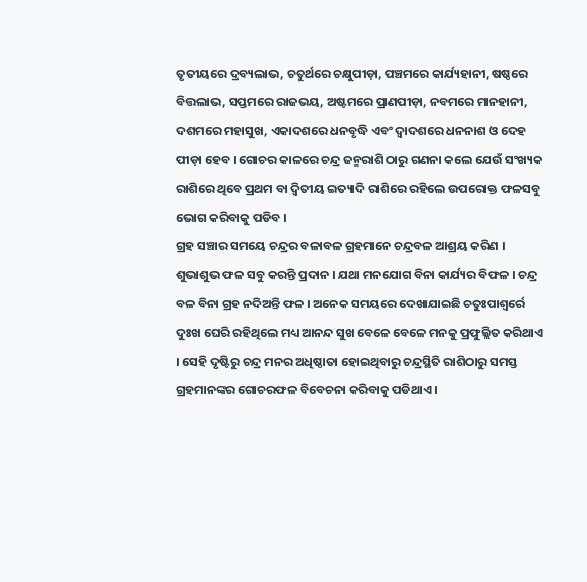ତୃତୀୟରେ ଦ୍ରବ୍ୟଲାଭ, ଚତୁର୍ଥରେ ଚକ୍ଷୁପୀଡ଼ା, ପଞ୍ଚମରେ କାର୍ଯ୍ୟହାନୀ, ଷଷ୍ଠରେ ବିତ୍ତଲାଭ, ସପ୍ତମରେ ରାଜଭୟ, ଅଷ୍ଟମରେ ପ୍ରାଣପୀଡ଼ା, ନବମରେ ମାନହାନୀ, ଦଶମରେ ମହାସୁଖ, ଏକାଦଶରେ ଧନବୃଦ୍ଧି ଏବଂ ଦ୍ୱାଦଶରେ ଧନନାଶ ଓ ଦେହ ପୀଡ଼ା ହେବ । ଗୋଚର କାଳରେ ଚନ୍ଦ୍ର ଜନ୍ମରାଶି ଠାରୁ ଗଣନା କଲେ ଯେଉଁ ସଂଖ୍ୟକ ରାଶିରେ ଥିବେ ପ୍ରଥମ ବା ଦ୍ଵିତୀୟ ଇତ୍ୟାଦି ରାଶିରେ ରହିଲେ ଉପରୋକ୍ତ ଫଳସବୁ ଭୋଗ କରିବାକୁ ପଡିବ ।
ଗ୍ରହ ସଞ୍ଚାର ସମୟେ ଚନ୍ଦ୍ରର ବଳାବଳ ଗ୍ରହମାନେ ଚନ୍ଦ୍ରବଳ ଆଶ୍ରୟ କରିଣ । ଶୁଭାଶୁଭ ଫଳ ସବୁ କରନ୍ତି ପ୍ରଦାନ । ଯଥା ମନଯୋଗ ବିନା କାର୍ଯ୍ୟର ବିଫଳ । ଚନ୍ଦ୍ର ବଳ ବିନା ଗ୍ରହ ନଦିଅନ୍ତି ଫଳ । ଅନେକ ସମୟରେ ଦେଖାଯାଇଛି ଚତୁଃପାଶ୍ୱର୍ରେ ଦୁଃଖ ଘେରି ରହିଥିଲେ ମଧ୍ୟ ଆନନ୍ଦ ସୁଖ ବେଳେ ବେଳେ ମନକୁ ପ୍ରଫୁଲ୍ଲିତ କରିଥାଏ । ସେହି ଦୃଷ୍ଟିରୁ ଚନ୍ଦ୍ର ମନର ଅଧିଷ୍ଠାତା ହୋଇଥିବାରୁ ଚନ୍ଦ୍ରସ୍ଥିତି ରାଶିଠାରୁ ସମସ୍ତ ଗ୍ରହମାନଙ୍କର ଗୋଚରଫଳ ବିବେଚନା କରିବାକୁ ପଡିଥାଏ ।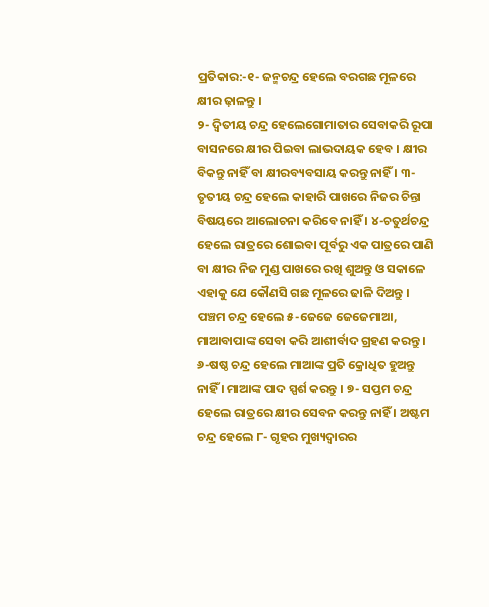ପ୍ରତିକାର:-୧- ଜନ୍ମଚନ୍ଦ୍ର ହେଲେ ବରଗଛ ମୂଳରେ କ୍ଷୀର ଢ଼ାଳନ୍ତୁ ।
୨- ଦ୍ଵିତୀୟ ଚନ୍ଦ୍ର ହେଲେଗୋମାତାର ସେବାକରି ରୂପା ବାସନରେ କ୍ଷୀର ପିଇବା ଲାଭଦାୟକ ହେବ । କ୍ଷୀର ବିକନ୍ତୁ ନାହିଁ ବା କ୍ଷୀରବ୍ୟବସାୟ କରନ୍ତୁ ନାହିଁ । ୩- ତୃତୀୟ ଚନ୍ଦ୍ର ହେଲେ କାହାରି ପାଖରେ ନିଜର ଚିନ୍ତା ବିଷୟରେ ଆଲୋଚନା କରିବେ ନାହିଁ । ୪-ଚତୁର୍ଥଚନ୍ଦ୍ର ହେଲେ ରାତ୍ରରେ ଶୋଇବା ପୂର୍ବରୁ ଏକ ପାତ୍ରରେ ପାଣି ବା କ୍ଷୀର ନିଜ ମୁଣ୍ଡ ପାଖରେ ରଖି ଶୁଅନ୍ତୁ ଓ ସକାଳେ ଏହାକୁ ଯେ କୌଣସି ଗଛ ମୂଳରେ ଢାଳି ଦିଅନ୍ତୁ । ପଞ୍ଚମ ଚନ୍ଦ୍ର ହେଲେ ୫-ଜେଜେ ଜେଜେମାଆ, ମାଆବାପାଙ୍କ ସେବା କରି ଆଶୀର୍ବାଦ ଗ୍ରହଣ କରନ୍ତୁ ।
୬-ଷଷ୍ଠ ଚନ୍ଦ୍ର ହେଲେ ମାଆଙ୍କ ପ୍ରତି କ୍ରୋଧିତ ହୁଅନ୍ତୁ ନାହିଁ । ମାଆଙ୍କ ପାଦ ସ୍ପର୍ଶ କରନ୍ତୁ । ୭- ସପ୍ତମ ଚନ୍ଦ୍ର ହେଲେ ରାତ୍ରରେ କ୍ଷୀର ସେବନ କରନ୍ତୁ ନାହିଁ । ଅଷ୍ଟମ ଚନ୍ଦ୍ର ହେଲେ ୮- ଗୃହର ମୁଖ୍ୟଦ୍ୱାରର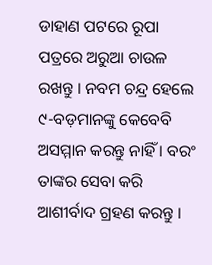ଡାହାଣ ପଟରେ ରୂପା ପତ୍ରରେ ଅରୁଆ ଚାଉଳ ରଖନ୍ତୁ । ନବମ ଚନ୍ଦ୍ର ହେଲେ ୯-ବଡ଼ମାନଙ୍କୁ କେବେବି ଅସମ୍ମାନ କରନ୍ତୁ ନାହିଁ । ବରଂ ତାଙ୍କର ସେବା କରି ଆଶୀର୍ବାଦ ଗ୍ରହଣ କରନ୍ତୁ ।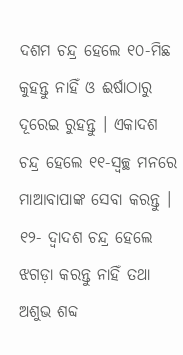ଦଶମ ଚନ୍ଦ୍ର ହେଲେ ୧୦-ମିଛ କୁହନ୍ତୁ ନାହିଁ ଓ ଈର୍ଷାଠାରୁ ଦୂରେଇ ରୁହନ୍ତୁ । ଏକାଦଶ ଚନ୍ଦ୍ର ହେଲେ ୧୧-ସ୍ୱଚ୍ଛ ମନରେ ମାଆବାପାଙ୍କ ସେବା କରନ୍ତୁ । ୧୨- ଦ୍ଵାଦଶ ଚନ୍ଦ୍ର ହେଲେ ଝଗଡ଼ା କରନ୍ତୁ ନାହିଁ ତଥା ଅଶୁଭ ଶବ୍ଦ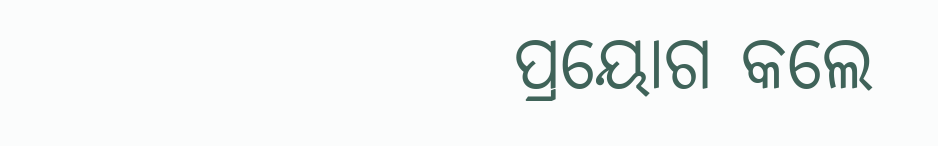ପ୍ରୟୋଗ କଲେ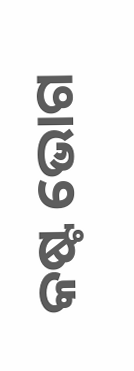କଷ୍ଟ ଭୋଗ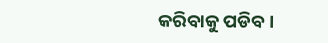କରିବାକୁ ପଡିବ ।